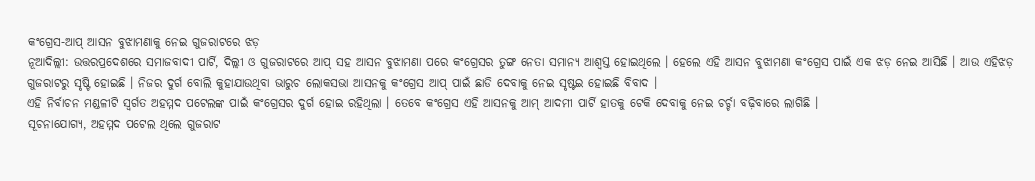କଂଗ୍ରେସ-ଆପ୍ ଆସନ ବୁଝାମଣାକୁ ନେଇ ଗୁଜରାଟରେ ଝଡ଼
ନୂଆଦିଲ୍ଲୀ: ଉତ୍ତରପ୍ରଦେଶରେ ସମାଜବାଦୀ ପାର୍ଟି, ଦିଲ୍ଲୀ ଓ ଗୁଜରାଟରେ ଆପ୍ ସହ ଆସନ ବୁଝାମଣା ପରେ କଂଗ୍ରେସର ତୁଙ୍ଗ ନେତା ସମାନ୍ୟ ଆଶ୍ବସ୍ତ ହୋଇଥିଲେ । ହେଲେ ଏହି ଆସନ ବୁଝାମଣା କଂଗ୍ରେସ ପାଇଁ ଏକ ଝଡ଼ ନେଇ ଆସିଛି । ଆଉ ଏହିଝଡ଼ ଗୁଜରାଟରୁ ସୃଷ୍ଟି ହୋଇଛି । ନିଜର ଦୁର୍ଗ ବୋଲି କୁହାଯାଉଥିବା ଭାରୁଚ ଲୋକସଭା ଆସନକୁ କଂଗ୍ରେସ ଆପ୍ ପାଇଁ ଛାଡି ଦେବାକୁ ନେଇ ସୃଷ୍ଟଇ ହୋଇଛି ବିବାଦ ।
ଏହି ନିର୍ବାଚନ ମଣ୍ଡଳୀଟି ସ୍ବର୍ଗତ ଅହମ୍ମଦ ପଟେଲଙ୍କ ପାଇଁ କଂଗ୍ରେସର ଦୁର୍ଗ ହୋଇ ରହିଥିଲା । ତେବେ କଂଗ୍ରେସ ଏହି ଆସନକୁ ଆମ୍ ଆଦମୀ ପାର୍ଟି ହାତକୁ ଟେକି ଦେବାକୁ ନେଇ ଚର୍ଚ୍ଚା ବଢ଼ିବାରେ ଲାଗିଛି ।
ସୂଚନାଯୋଗ୍ୟ, ଅହମ୍ମଦ ପଟେଲ ଥିଲେ ଗୁଜରାଟ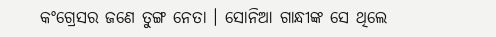କଂଗ୍ରେସର ଜଣେ ତୁଙ୍ଗ ନେତା । ସୋନିଆ ଗାନ୍ଧୀଙ୍କ ସେ ଥିଲେ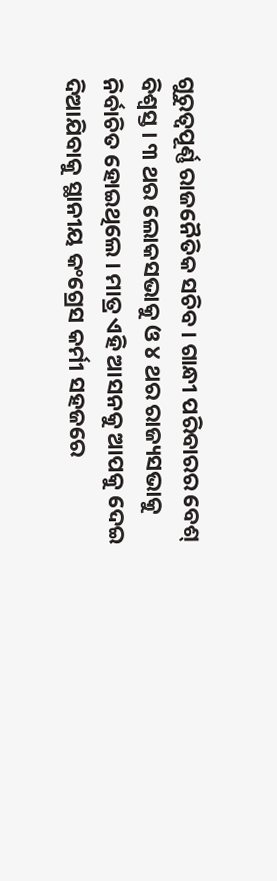ଗୁରୁତ୍ବପୂର୍ଣ୍ଣ ରାଜନୈତିକ ସଚିବ । ଗାନ୍ଧୀ ପରିବାରର ବେଶ୍ ବିଶ୍ବସ୍ତ । ୩ ଥର ଲୋକସଭାକୁ ଓ ୪ ଥର ରାଜ୍ୟସଭାକୁ ନିର୍ବାଚିତ ହୋଇଥିଲେ । ମାତ୍ର ଏହି ଆସନକୁ ଆପକୁ ଦେଇ ଦିଆଯିବାକୁ ସ୍ଥାନୀୟ କଂଗ୍ରେସ କର୍ମୀ ସହଜରେ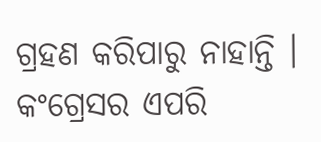ଗ୍ରହଣ କରିପାରୁ ନାହାନ୍ତି । କଂଗ୍ରେସର ଏପରି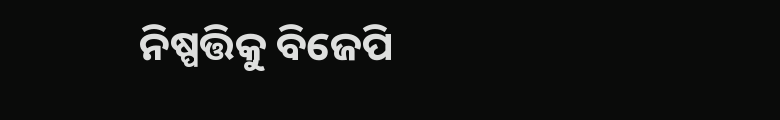ନିଷ୍ପତ୍ତିକୁ ବିଜେପି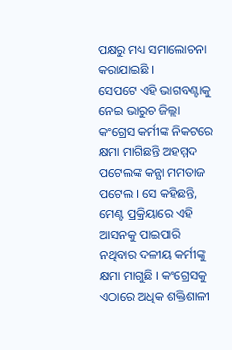ପକ୍ଷରୁ ମଧ୍ୟ ସମାଲୋଚନା କରାଯାଇଛି ।
ସେପଟେ ଏହି ଭାଗବଣ୍ଟାକୁ ନେଇ ଭାରୁଚ ଜିଲ୍ଲା କଂଗ୍ରେସ କର୍ମୀଙ୍କ ନିକଟରେ କ୍ଷମା ମାଗିଛନ୍ତି ଅହମ୍ମଦ ପଟେଲଙ୍କ କନ୍ଯା ମମତାଜ ପଟେଲ । ସେ କହିଛନ୍ତି, ମେଣ୍ଟ ପ୍ରକ୍ରିୟାରେ ଏହି ଆସନକୁ ପାଇପାରି ନଥିବାର ଦଳୀୟ କର୍ମୀଙ୍କୁ କ୍ଷମା ମାଗୁଛି । କଂଗ୍ରେସକୁ ଏଠାରେ ଅଧିକ ଶକ୍ତିଶାଳୀ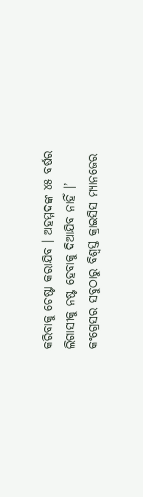କରିବାକୁ ଚେଷ୍ଟା କରାଯିବ । ଅହମ୍ମଦଙ୍କ ୪୫ ବର୍ଷର ଲିଗାସୀକୁ ନଷ୍ଟ ହେବାକୁ ଦିଆଯିବ ନାହିଁ ।’
କଂଗ୍ରେସର ସବୁଠାରୁ ବିଶ୍ବସ୍ତ କ୍ରାଇସିସ ମ୍ଯାନଜେର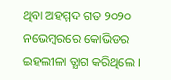ଥିବା ଅହମ୍ମଦ ଗତ ୨୦୨୦ ନଭେମ୍ବରରେ କୋଭିଡର ଇହଲୀଳା ତ୍ଯାଗ କରିଥିଲେ ।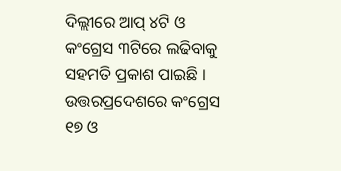ଦିଲ୍ଲୀରେ ଆପ୍ ୪ଟି ଓ କଂଗ୍ରେସ ୩ଟିରେ ଲଢିବାକୁ ସହମତି ପ୍ରକାଶ ପାଇଛି । ଉତ୍ତରପ୍ରଦେଶରେ କଂଗ୍ରେସ ୧୭ ଓ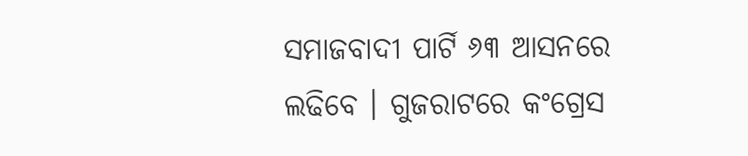ସମାଜବାଦୀ ପାର୍ଟି ୬୩ ଆସନରେ ଲଢିବେ । ଗୁଜରାଟରେ କଂଗ୍ରେସ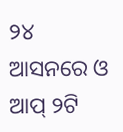୨୪ ଆସନରେ ଓ ଆପ୍ ୨ଟି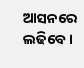ଆସନରେ ଲଢିବେ ।